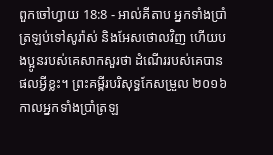ពួកចៅហ្វាយ 18:8 - អាល់គីតាប អ្នកទាំងប្រាំត្រឡប់ទៅសូរ៉ាស់ និងអែសថោលវិញ ហើយបងប្អូនរបស់គេសាកសួរថា ដំណើររបស់គេបានផលអ្វីខ្លះ។ ព្រះគម្ពីរបរិសុទ្ធកែសម្រួល ២០១៦ កាលអ្នកទាំងប្រាំត្រឡ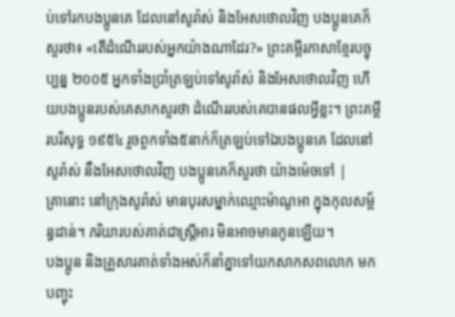ប់ទៅរកបងប្អូនគេ ដែលនៅសូរ៉ាស់ និងអែសថោលវិញ បងប្អូនគេក៏សួរថា៖ «តើដំណើររបស់អ្នកយ៉ាងណាដែរ?» ព្រះគម្ពីរភាសាខ្មែរបច្ចុប្បន្ន ២០០៥ អ្នកទាំងប្រាំត្រឡប់ទៅសូរ៉ាស់ និងអែសថោលវិញ ហើយបងប្អូនរបស់គេសាកសួរថា ដំណើររបស់គេបានផលអ្វីខ្លះ។ ព្រះគម្ពីរបរិសុទ្ធ ១៩៥៤ រួចពួកទាំង៥នាក់ក៏ត្រឡប់ទៅឯបងប្អូនគេ ដែលនៅសូរ៉ាស់ នឹងអែសថោលវិញ បងប្អូនគេក៏សួរថា យ៉ាងម៉េចទៅ |
គ្រានោះ នៅក្រុងសូរ៉ាស់ មានបុរសម្នាក់ឈ្មោះម៉ាណូអា ក្នុងកុលសម្ព័ន្ធដាន់។ ភរិយារបស់គាត់ជាស្ត្រីអារ មិនអាចមានកូនឡើយ។
បងប្អូន និងគ្រួសារគាត់ទាំងអស់ក៏នាំគ្នាទៅយកសាកសពលោក មកបញ្ចុះ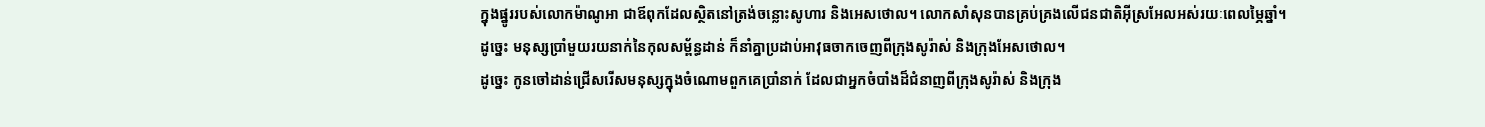ក្នុងផ្នូររបស់លោកម៉ាណូអា ជាឪពុកដែលស្ថិតនៅត្រង់ចន្លោះសូហារ និងអេសថោល។ លោកសាំសុនបានគ្រប់គ្រងលើជនជាតិអ៊ីស្រអែលអស់រយៈពេលម្ភៃឆ្នាំ។
ដូច្នេះ មនុស្សប្រាំមួយរយនាក់នៃកុលសម្ព័ន្ធដាន់ ក៏នាំគ្នាប្រដាប់អាវុធចាកចេញពីក្រុងសូរ៉ាស់ និងក្រុងអែសថោល។
ដូច្នេះ កូនចៅដាន់ជ្រើសរើសមនុស្សក្នុងចំណោមពួកគេប្រាំនាក់ ដែលជាអ្នកចំបាំងដ៏ជំនាញពីក្រុងសូរ៉ាស់ និងក្រុង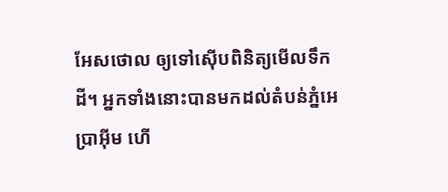អែសថោល ឲ្យទៅស៊ើបពិនិត្យមើលទឹកដី។ អ្នកទាំងនោះបានមកដល់តំបន់ភ្នំអេប្រាអ៊ីម ហើ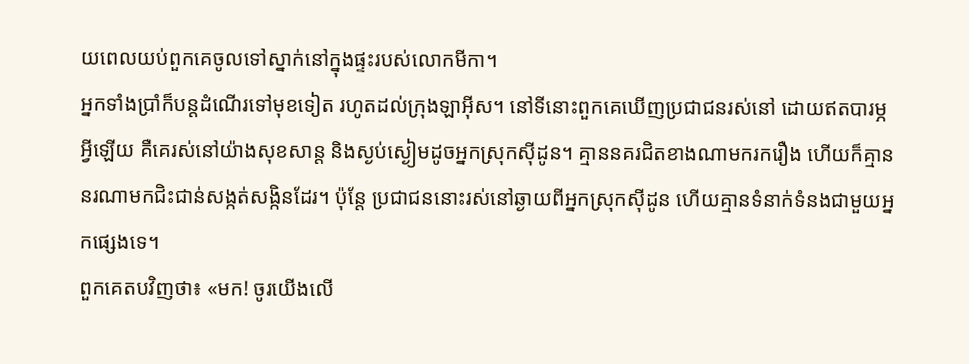យពេលយប់ពួកគេចូលទៅស្នាក់នៅក្នុងផ្ទះរបស់លោកមីកា។
អ្នកទាំងប្រាំក៏បន្តដំណើរទៅមុខទៀត រហូតដល់ក្រុងឡាអ៊ីស។ នៅទីនោះពួកគេឃើញប្រជាជនរស់នៅ ដោយឥតបារម្ភអ្វីឡើយ គឺគេរស់នៅយ៉ាងសុខសាន្ត និងស្ងប់ស្ងៀមដូចអ្នកស្រុកស៊ីដូន។ គ្មាននគរជិតខាងណាមករករឿង ហើយក៏គ្មាននរណាមកជិះជាន់សង្កត់សង្កិនដែរ។ ប៉ុន្តែ ប្រជាជននោះរស់នៅឆ្ងាយពីអ្នកស្រុកស៊ីដូន ហើយគ្មានទំនាក់ទំនងជាមួយអ្នកផ្សេងទេ។
ពួកគេតបវិញថា៖ «មក! ចូរយើងលើ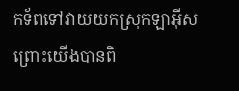កទ័ពទៅវាយយកស្រុកឡាអ៊ីស ព្រោះយើងបានពិ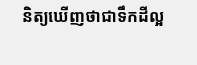និត្យឃើញថាជាទឹកដីល្អ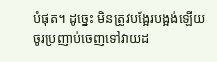បំផុត។ ដូច្នេះ មិនត្រូវបង្អែរបង្អង់ឡើយ ចូរប្រញាប់ចេញទៅវាយដ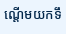ណ្តើមយកទឹ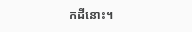កដីនោះ។